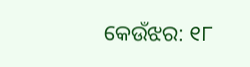କେଉଁଝର: ୧୮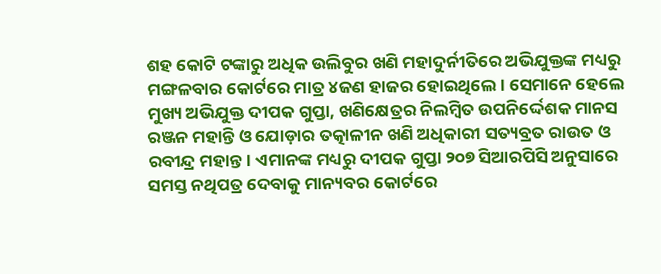ଶହ କୋଟି ଟଙ୍କାରୁ ଅଧିକ ଉଲିବୁର ଖଣି ମହାଦୁର୍ନୀତିରେ ଅଭିଯୁକ୍ତଙ୍କ ମଧ୍ୟରୁ ମଙ୍ଗଳବାର କୋର୍ଟରେ ମାତ୍ର ୪ଜଣ ହାଜର ହୋଇଥିଲେ। ସେମାନେ ହେଲେ ମୁଖ୍ୟ ଅଭିଯୁକ୍ତ ଦୀପକ ଗୁପ୍ତା, ଖଣିକ୍ଷେତ୍ରର ନିଲମ୍ୱିତ ଉପନିର୍ଦ୍ଦେଶକ ମାନସ ରଞ୍ଜନ ମହାନ୍ତି ଓ ଯୋଡ଼ାର ତତ୍କାଳୀନ ଖଣି ଅଧିକାରୀ ସତ୍ୟବ୍ରତ ରାଉତ ଓ ରବୀନ୍ଦ୍ର ମହାନ୍ତ। ଏମାନଙ୍କ ମଧ୍ୟରୁ ଦୀପକ ଗୁପ୍ତା ୨୦୭ ସିଆରପିସି ଅନୁସାରେ ସମସ୍ତ ନଥିପତ୍ର ଦେବାକୁ ମାନ୍ୟବର କୋର୍ଟରେ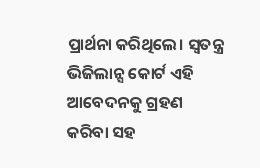ପ୍ରାର୍ଥନା କରିଥିଲେ। ସ୍ୱତନ୍ତ୍ର ଭିଜିଲାନ୍ସ କୋର୍ଟ ଏହି ଆବେଦନକୁ ଗ୍ରହଣ କରିବା ସହ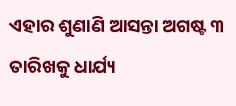ଏହାର ଶୁଣାଣି ଆସନ୍ତା ଅଗଷ୍ଟ ୩ ତାରିଖକୁ ଧାର୍ଯ୍ୟ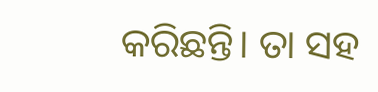କରିଛନ୍ତି। ତା ସହ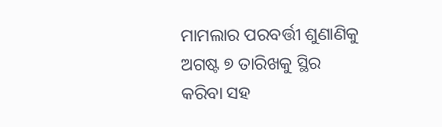ମାମଲାର ପରବର୍ତ୍ତୀ ଶୁଣାଣିକୁ ଅଗଷ୍ଟ ୭ ତାରିଖକୁ ସ୍ଥିର କରିବା ସହ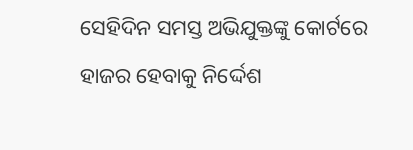ସେହିଦିନ ସମସ୍ତ ଅଭିଯୁକ୍ତଙ୍କୁ କୋର୍ଟରେ ହାଜର ହେବାକୁ ନିର୍ଦ୍ଦେଶ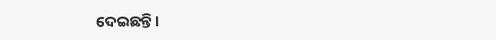ଦେଇଛନ୍ତି।